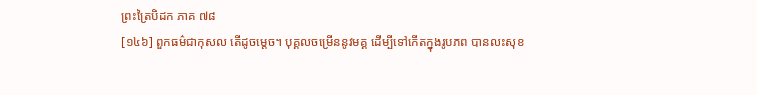ព្រះត្រៃបិដក ភាគ ៧៨
[១៤៦] ពួកធម៌ជាកុសល តើដូចម្តេច។ បុគ្គលចម្រើននូវមគ្គ ដើម្បីទៅកើតក្នុងរូបភព បានលះសុខ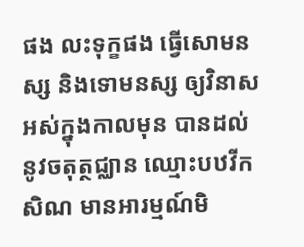ផង លះទុក្ខផង ធ្វើសោមនស្ស និងទោមនស្ស ឲ្យវិនាសអស់ក្នុងកាលមុន បានដល់នូវចតុត្ថជ្ឈាន ឈ្មោះបឋវីកសិណ មានអារម្មណ៍មិ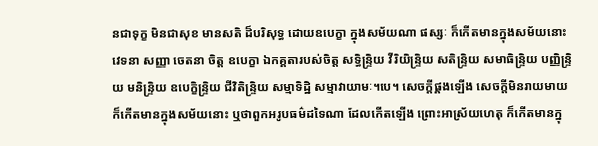នជាទុក្ខ មិនជាសុខ មានសតិ ដ៏បរិសុទ្ធ ដោយឧបេក្ខា ក្នុងសម័យណា ផស្សៈ ក៏កើតមានក្នុងសម័យនោះ វេទនា សញ្ញា ចេតនា ចិត្ត ឧបេក្ខា ឯកគ្គតារបស់ចិត្ត សទ្ធិន្ទ្រិយ វីរិយិន្ទ្រិយ សតិន្ទ្រិយ សមាធិន្ទ្រិយ បញ្ញិន្ទ្រិយ មនិន្ទ្រិយ ឧបេក្ខិន្ទ្រិយ ជីវិតិន្ទ្រិយ សម្មាទិដ្ឋិ សម្មាវាយាមៈ។បេ។ សេចក្តីផ្គងឡើង សេចក្តីមិនរាយមាយ ក៏កើតមានក្នុងសម័យនោះ ឬថាពួកអរូបធម៌ដទៃណា ដែលកើតឡើង ព្រោះអាស្រ័យហេតុ ក៏កើតមានក្នុ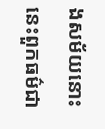ងសម័យនោះ នេះពួកធម៌ជា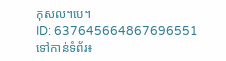កុសល។បេ។
ID: 637645664867696551
ទៅកាន់ទំព័រ៖